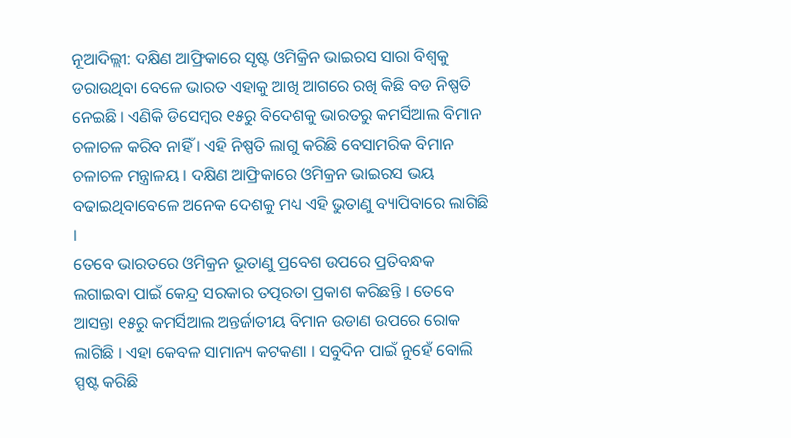ନୂଆଦିଲ୍ଲୀ: ଦକ୍ଷିଣ ଆଫ୍ରିକାରେ ସୃଷ୍ଟ ଓମିକ୍ରିନ ଭାଇରସ ସାରା ବିଶ୍ୱକୁ ଡରାଉଥିବା ବେଳେ ଭାରତ ଏହାକୁ ଆଖି ଆଗରେ ରଖି କିଛି ବଡ ନିଷ୍ପତି ନେଇଛି । ଏଣିକି ଡିସେମ୍ବର ୧୫ରୁ ବିଦେଶକୁ ଭାରତରୁ କମର୍ସିଆଲ ବିମାନ ଚଳାଚଳ କରିବ ନାହିଁ । ଏହି ନିଷ୍ପତି ଲାଗୁ କରିଛି ବେସାମରିକ ବିମାନ ଚଳାଚଳ ମନ୍ତ୍ରାଳୟ । ଦକ୍ଷିଣ ଆଫ୍ରିକାରେ ଓମିକ୍ରନ ଭାଇରସ ଭୟ ବଢାଇଥିବାବେଳେ ଅନେକ ଦେଶକୁ ମଧ୍ୟ ଏହି ଭୁତାଣୁ ବ୍ୟାପିବାରେ ଲାଗିଛି ।
ତେବେ ଭାରତରେ ଓମିକ୍ରନ ଭୂତାଣୁ ପ୍ରବେଶ ଉପରେ ପ୍ରତିବନ୍ଧକ ଲଗାଇବା ପାଇଁ କେନ୍ଦ୍ର ସରକାର ତତ୍ପରତା ପ୍ରକାଶ କରିଛନ୍ତି । ତେବେ ଆସନ୍ତା ୧୫ରୁ କମର୍ସିଆଲ ଅନ୍ତର୍ଜାତୀୟ ବିମାନ ଉଡାଣ ଉପରେ ରୋକ ଲାଗିଛି । ଏହା କେବଳ ସାମାନ୍ୟ କଟକଣା । ସବୁଦିନ ପାଇଁ ନୁହେଁ ବୋଲି ସ୍ପଷ୍ଟ କରିଛି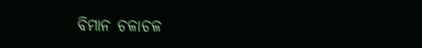ବିମାନ ଚଳାଚଳ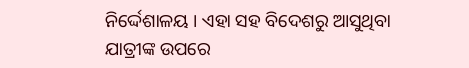ନିର୍ଦ୍ଦେଶାଳୟ । ଏହା ସହ ବିଦେଶରୁ ଆସୁଥିବା ଯାତ୍ରୀଙ୍କ ଉପରେ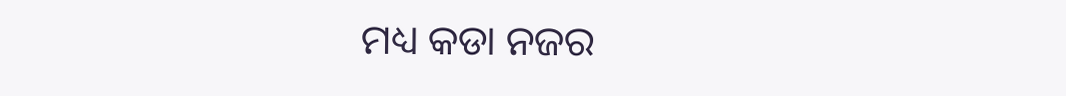ମଧ୍ୟ କଡା ନଜର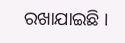ରଖାଯାଇଛି ।